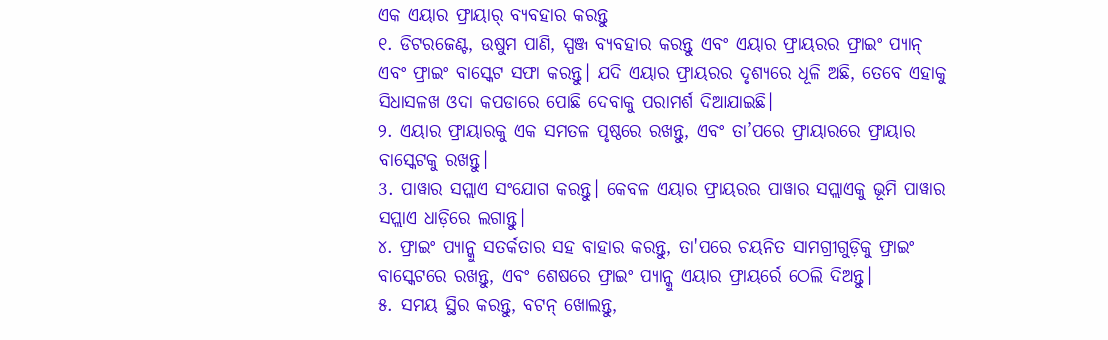ଏକ ଏୟାର ଫ୍ରାୟାର୍ ବ୍ୟବହାର କରନ୍ତୁ
୧. ଡିଟରଜେଣ୍ଟ, ଉଷୁମ ପାଣି, ସ୍ପଞ୍ଜ ବ୍ୟବହାର କରନ୍ତୁ ଏବଂ ଏୟାର ଫ୍ରାୟରର ଫ୍ରାଇଂ ପ୍ୟାନ୍ ଏବଂ ଫ୍ରାଇଂ ବାସ୍କେଟ ସଫା କରନ୍ତୁ। ଯଦି ଏୟାର ଫ୍ରାୟରର ଦୃଶ୍ୟରେ ଧୂଳି ଅଛି, ତେବେ ଏହାକୁ ସିଧାସଳଖ ଓଦା କପଡାରେ ପୋଛି ଦେବାକୁ ପରାମର୍ଶ ଦିଆଯାଇଛି।
୨. ଏୟାର ଫ୍ରାୟାରକୁ ଏକ ସମତଳ ପୃଷ୍ଠରେ ରଖନ୍ତୁ, ଏବଂ ତା’ପରେ ଫ୍ରାୟାରରେ ଫ୍ରାୟାର ବାସ୍କେଟକୁ ରଖନ୍ତୁ।
3. ପାୱାର ସପ୍ଲାଏ ସଂଯୋଗ କରନ୍ତୁ। କେବଳ ଏୟାର ଫ୍ରାୟରର ପାୱାର ସପ୍ଲାଏକୁ ଭୂମି ପାୱାର ସପ୍ଲାଏ ଧାଡ଼ିରେ ଲଗାନ୍ତୁ।
୪. ଫ୍ରାଇଂ ପ୍ୟାନ୍କୁ ସତର୍କତାର ସହ ବାହାର କରନ୍ତୁ, ତା'ପରେ ଚୟନିତ ସାମଗ୍ରୀଗୁଡ଼ିକୁ ଫ୍ରାଇଂ ବାସ୍କେଟରେ ରଖନ୍ତୁ, ଏବଂ ଶେଷରେ ଫ୍ରାଇଂ ପ୍ୟାନ୍କୁ ଏୟାର ଫ୍ରାୟର୍ରେ ଠେଲି ଦିଅନ୍ତୁ।
୫. ସମୟ ସ୍ଥିର କରନ୍ତୁ, ବଟନ୍ ଖୋଲନ୍ତୁ,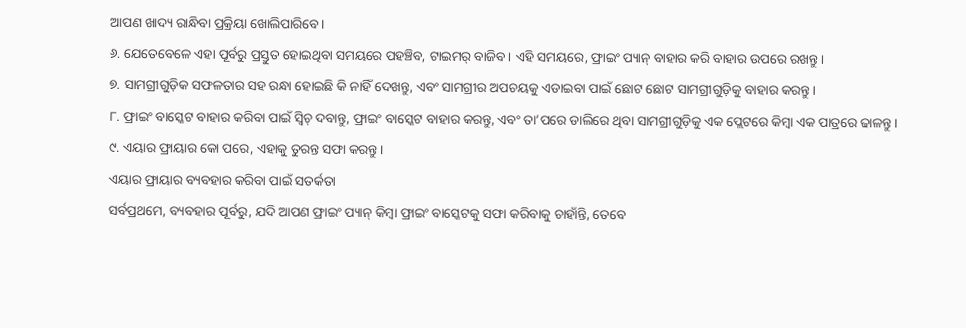ଆପଣ ଖାଦ୍ୟ ରାନ୍ଧିବା ପ୍ରକ୍ରିୟା ଖୋଲିପାରିବେ।
୬. ଯେତେବେଳେ ଏହା ପୂର୍ବରୁ ପ୍ରସ୍ତୁତ ହୋଇଥିବା ସମୟରେ ପହଞ୍ଚିବ, ଟାଇମର୍ ବାଜିବ। ଏହି ସମୟରେ, ଫ୍ରାଇଂ ପ୍ୟାନ୍ ବାହାର କରି ବାହାର ଉପରେ ରଖନ୍ତୁ।
୭. ସାମଗ୍ରୀଗୁଡ଼ିକ ସଫଳତାର ସହ ରନ୍ଧା ହୋଇଛି କି ନାହିଁ ଦେଖନ୍ତୁ, ଏବଂ ସାମଗ୍ରୀର ଅପଚୟକୁ ଏଡାଇବା ପାଇଁ ଛୋଟ ଛୋଟ ସାମଗ୍ରୀଗୁଡ଼ିକୁ ବାହାର କରନ୍ତୁ।
୮. ଫ୍ରାଇଂ ବାସ୍କେଟ ବାହାର କରିବା ପାଇଁ ସ୍ୱିଚ୍ ଦବାନ୍ତୁ, ଫ୍ରାଇଂ ବାସ୍କେଟ ବାହାର କରନ୍ତୁ, ଏବଂ ତା’ପରେ ଡାଲିରେ ଥିବା ସାମଗ୍ରୀଗୁଡ଼ିକୁ ଏକ ପ୍ଲେଟରେ କିମ୍ବା ଏକ ପାତ୍ରରେ ଢାଳନ୍ତୁ।
୯. ଏୟାର ଫ୍ରାୟାର କୋ ପରେ, ଏହାକୁ ତୁରନ୍ତ ସଫା କରନ୍ତୁ।
ଏୟାର ଫ୍ରାୟାର ବ୍ୟବହାର କରିବା ପାଇଁ ସତର୍କତା
ସର୍ବପ୍ରଥମେ, ବ୍ୟବହାର ପୂର୍ବରୁ, ଯଦି ଆପଣ ଫ୍ରାଇଂ ପ୍ୟାନ୍ କିମ୍ବା ଫ୍ରାଇଂ ବାସ୍କେଟକୁ ସଫା କରିବାକୁ ଚାହାଁନ୍ତି, ତେବେ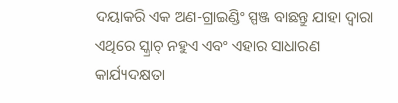ଦୟାକରି ଏକ ଅଣ-ଗ୍ରାଇଣ୍ଡିଂ ସ୍ପଞ୍ଜ ବାଛନ୍ତୁ ଯାହା ଦ୍ୱାରା ଏଥିରେ ସ୍କ୍ରାଚ୍ ନହୁଏ ଏବଂ ଏହାର ସାଧାରଣ କାର୍ଯ୍ୟଦକ୍ଷତା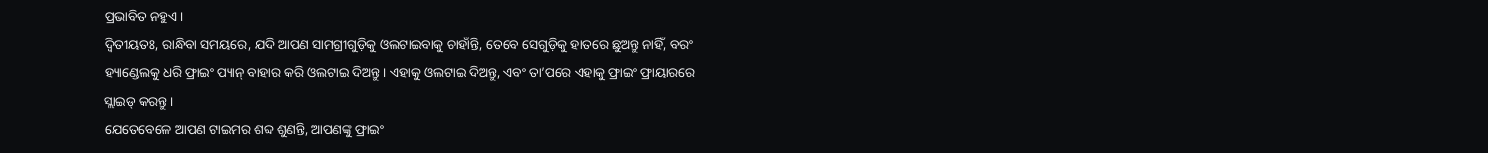ପ୍ରଭାବିତ ନହୁଏ।
ଦ୍ୱିତୀୟତଃ, ରାନ୍ଧିବା ସମୟରେ, ଯଦି ଆପଣ ସାମଗ୍ରୀଗୁଡ଼ିକୁ ଓଲଟାଇବାକୁ ଚାହାଁନ୍ତି, ତେବେ ସେଗୁଡ଼ିକୁ ହାତରେ ଛୁଅନ୍ତୁ ନାହିଁ, ବରଂ ହ୍ୟାଣ୍ଡେଲକୁ ଧରି ଫ୍ରାଇଂ ପ୍ୟାନ୍ ବାହାର କରି ଓଲଟାଇ ଦିଅନ୍ତୁ। ଏହାକୁ ଓଲଟାଇ ଦିଅନ୍ତୁ, ଏବଂ ତା’ପରେ ଏହାକୁ ଫ୍ରାଇଂ ଫ୍ରାୟାରରେ ସ୍ଲାଇଡ୍ କରନ୍ତୁ।
ଯେତେବେଳେ ଆପଣ ଟାଇମର ଶବ୍ଦ ଶୁଣନ୍ତି, ଆପଣଙ୍କୁ ଫ୍ରାଇଂ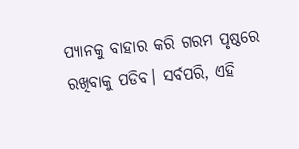ପ୍ୟାନକୁ ବାହାର କରି ଗରମ ପୃଷ୍ଠରେ ରଖିବାକୁ ପଡିବ। ସର୍ବପରି, ଏହି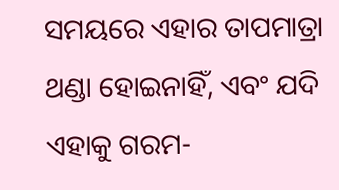ସମୟରେ ଏହାର ତାପମାତ୍ରା ଥଣ୍ଡା ହୋଇନାହିଁ, ଏବଂ ଯଦି ଏହାକୁ ଗରମ-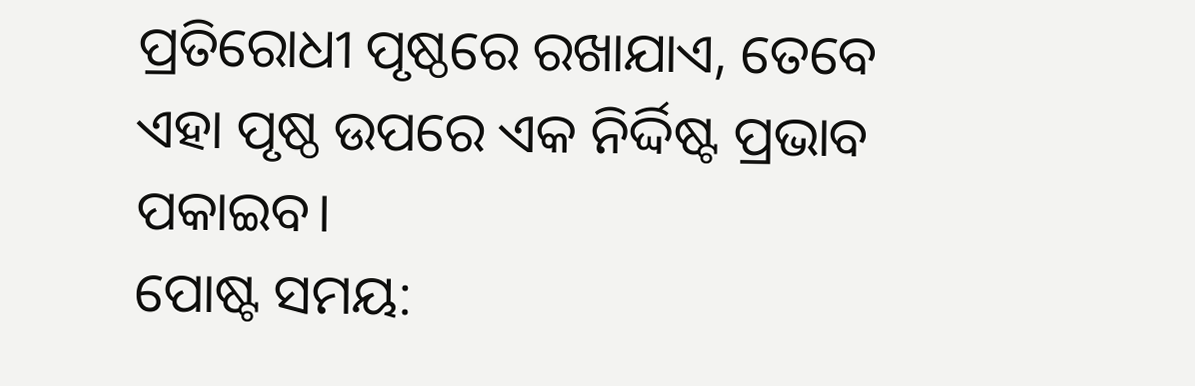ପ୍ରତିରୋଧୀ ପୃଷ୍ଠରେ ରଖାଯାଏ, ତେବେ ଏହା ପୃଷ୍ଠ ଉପରେ ଏକ ନିର୍ଦ୍ଦିଷ୍ଟ ପ୍ରଭାବ ପକାଇବ।
ପୋଷ୍ଟ ସମୟ: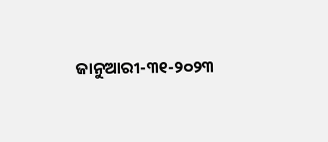ଜାନୁଆରୀ-୩୧-୨୦୨୩